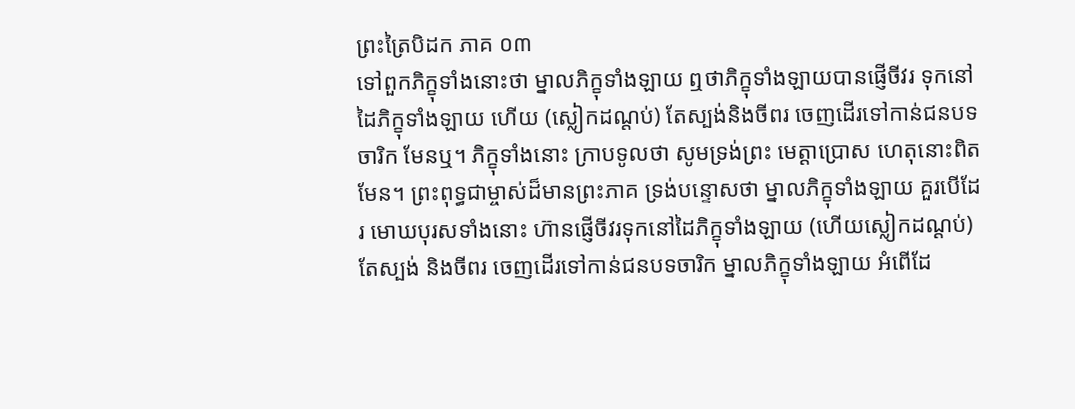ព្រះត្រៃបិដក ភាគ ០៣
ទៅពួកភិក្ខុទាំងនោះថា ម្នាលភិក្ខុទាំងឡាយ ឮថាភិក្ខុទាំងឡាយបានផ្ញើចីវរ ទុកនៅដៃភិក្ខុទាំងឡាយ ហើយ (ស្លៀកដណ្ដប់) តែស្បង់និងចីពរ ចេញដើរទៅកាន់ជនបទចារិក មែនឬ។ ភិក្ខុទាំងនោះ ក្រាបទូលថា សូមទ្រង់ព្រះ មេត្ដាប្រោស ហេតុនោះពិតមែន។ ព្រះពុទ្ធជាម្ចាស់ដ៏មានព្រះភាគ ទ្រង់បន្ទោសថា ម្នាលភិក្ខុទាំងឡាយ គួរបើដែរ មោឃបុរសទាំងនោះ ហ៊ានផ្ញើចីវរទុកនៅដៃភិក្ខុទាំងឡាយ (ហើយស្លៀកដណ្ដប់) តែស្បង់ និងចីពរ ចេញដើរទៅកាន់ជនបទចារិក ម្នាលភិក្ខុទាំងឡាយ អំពើដែ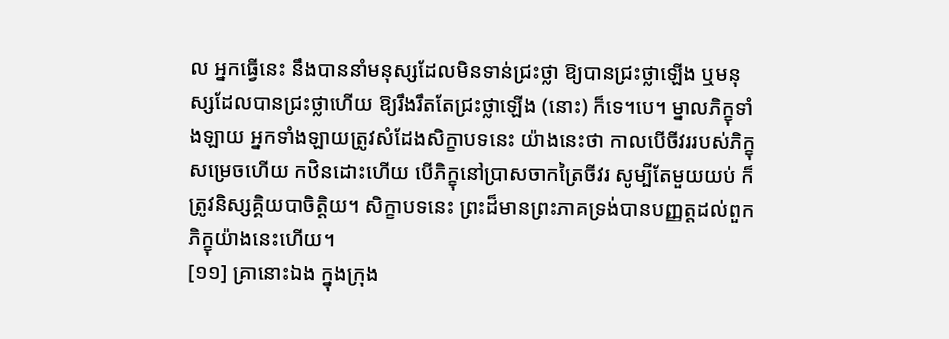ល អ្នកធ្វើនេះ នឹងបាននាំមនុស្សដែលមិនទាន់ជ្រះថ្លា ឱ្យបានជ្រះថ្លាឡើង ឬមនុស្សដែលបានជ្រះថ្លាហើយ ឱ្យរឹងរឹតតែជ្រះថ្លាឡើង (នោះ) ក៏ទេ។បេ។ ម្នាលភិក្ខុទាំងឡាយ អ្នកទាំងឡាយត្រូវសំដែងសិក្ខាបទនេះ យ៉ាងនេះថា កាលបើចីវររបស់ភិក្ខុសម្រេចហើយ កឋិនដោះហើយ បើភិក្ខុនៅប្រាសចាកត្រៃចីវរ សូម្បីតែមួយយប់ ក៏ត្រូវនិស្សគ្គិយបាចិត្ដិយ។ សិក្ខាបទនេះ ព្រះដ៏មានព្រះភាគទ្រង់បានបញ្ញត្ដដល់ពួកភិក្ខុយ៉ាងនេះហើយ។
[១១] គ្រានោះឯង ក្នុងក្រុង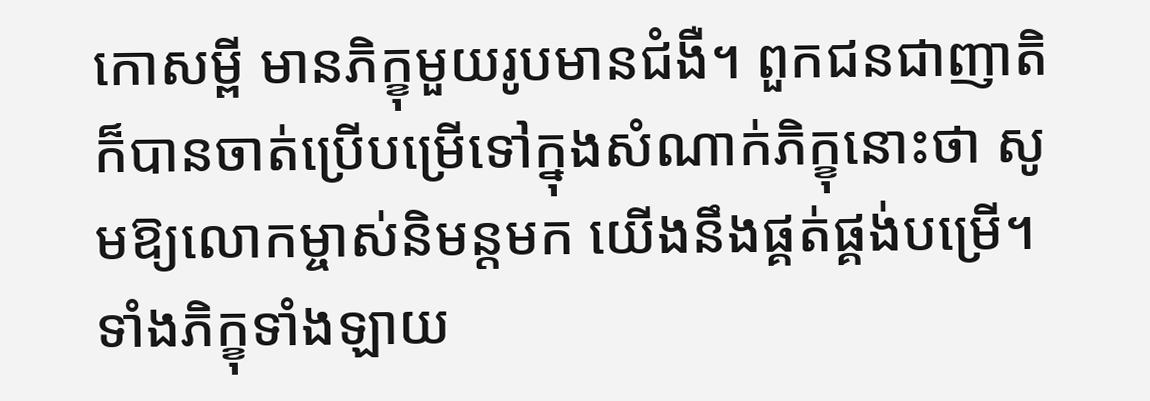កោសម្ពី មានភិក្ខុមួយរូបមានជំងឺ។ ពួកជនជាញាតិក៏បានចាត់ប្រើបម្រើទៅក្នុងសំណាក់ភិក្ខុនោះថា សូមឱ្យលោកម្ចាស់និមន្ដមក យើងនឹងផ្គត់ផ្គង់បម្រើ។ ទាំងភិក្ខុទាំងឡាយ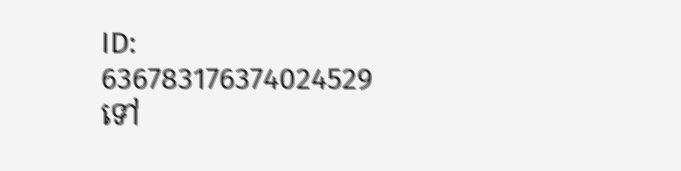ID: 636783176374024529
ទៅ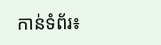កាន់ទំព័រ៖